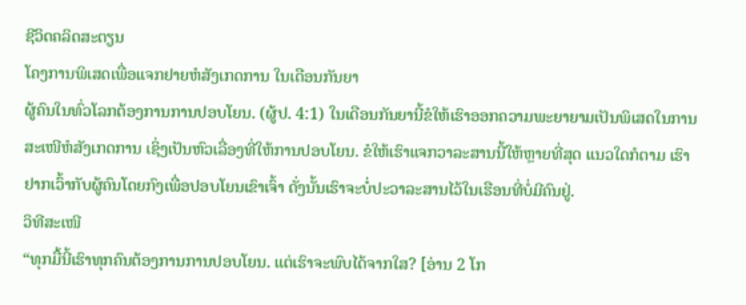ຊີວິດຄລິດສະຕຽນ
ໂຄງການພິເສດເພື່ອແຈກຢາຍຫໍສັງເກດການ ໃນເດືອນກັນຍາ
ຜູ້ຄົນໃນທົ່ວໂລກຕ້ອງການການປອບໂຍນ. (ຜູ້ປ. 4:1) ໃນເດືອນກັນຍານີ້ຂໍໃຫ້ເຮົາອອກຄວາມພະຍາຍາມເປັນພິເສດໃນການສະເໜີຫໍສັງເກດການ ເຊິ່ງເປັນຫົວເລື່ອງທີ່ໃຫ້ການປອບໂຍນ. ຂໍໃຫ້ເຮົາແຈກວາລະສານນີ້ໃຫ້ຫຼາຍທີ່ສຸດ ແນວໃດກໍຕາມ ເຮົາຢາກເວົ້າກັບຜູ້ຄົນໂດຍກົງເພື່ອປອບໂຍນເຂົາເຈົ້າ ດັ່ງນັ້ນເຮົາຈະບໍ່ປະວາລະສານໄວ້ໃນເຮືອນທີ່ບໍ່ມີຄົນຢູ່.
ວິທີສະເໜີ
“ທຸກມື້ນີ້ເຮົາທຸກຄົນຕ້ອງການການປອບໂຍນ. ແຕ່ເຮົາຈະພົບໄດ້ຈາກໃສ? [ອ່ານ 2 ໂກ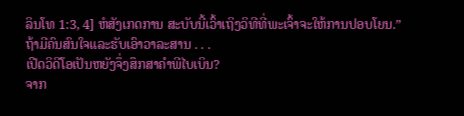ລິນໂທ 1:3, 4] ຫໍສັງເກດການ ສະບັບນີ້ເວົ້າເຖິງວິທີທີ່ພະເຈົ້າຈະໃຫ້ການປອບໂຍນ.”
ຖ້າມີຄົນສົນໃຈແລະຮັບເອົາວາລະສານ . . .
ເປີດວິດີໂອເປັນຫຍັງຈຶ່ງສຶກສາຄຳພີໄບເບິນ?
ຈາກ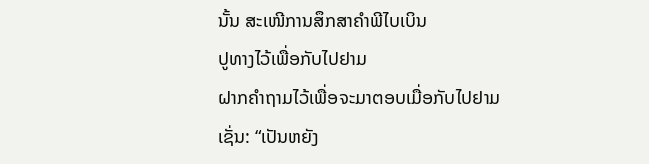ນັ້ນ ສະເໜີການສຶກສາຄຳພີໄບເບິນ
ປູທາງໄວ້ເພື່ອກັບໄປຢາມ
ຝາກຄຳຖາມໄວ້ເພື່ອຈະມາຕອບເມື່ອກັບໄປຢາມເຊັ່ນ: “ເປັນຫຍັງ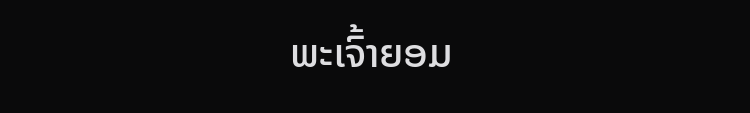ພະເຈົ້າຍອມ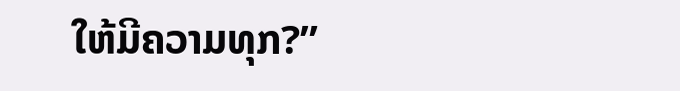ໃຫ້ມີຄວາມທຸກ?”